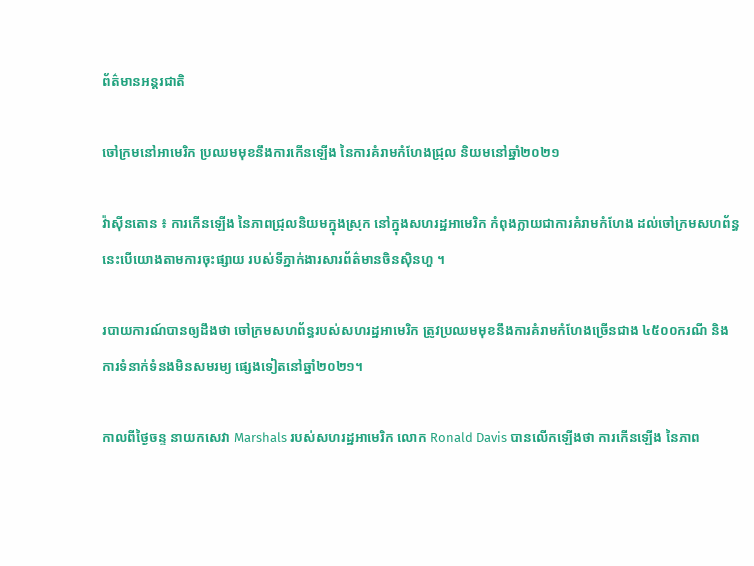ព័ត៌មានអន្តរជាតិ

ចៅក្រមនៅអាមេរិក ប្រឈមមុខនឹងការកើនឡើង នៃការគំរាមកំហែងជ្រុល និយមនៅឆ្នាំ២០២១

វ៉ាស៊ីនតោន ៖ ការកើនឡើង នៃភាពជ្រុលនិយមក្នុងស្រុក នៅក្នុងសហរដ្ឋអាមេរិក កំពុងក្លាយជាការគំរាមកំហែង ដល់ចៅក្រមសហព័ន្ធ នេះបើយោងតាមការចុះផ្សាយ របស់ទីភ្នាក់ងារសារព័ត៌មានចិនស៊ិនហួ ។

របាយការណ៍បានឲ្យដឹងថា ចៅក្រមសហព័ន្ធរបស់សហរដ្ឋអាមេរិក ត្រូវប្រឈមមុខនឹងការគំរាមកំហែងច្រើនជាង ៤៥០០ករណី និងការទំនាក់ទំនងមិនសមរម្យ ផ្សេងទៀតនៅឆ្នាំ២០២១។

កាលពីថ្ងៃចន្ទ នាយកសេវា Marshals របស់សហរដ្ឋអាមេរិក លោក Ronald Davis បានលើកឡើងថា ការកើនឡើង នៃភាព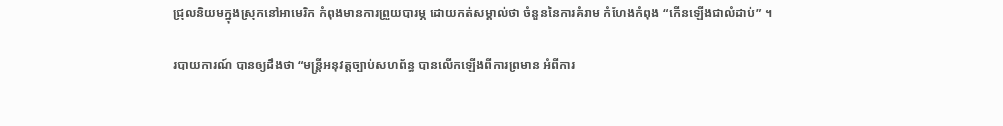ជ្រុលនិយមក្នុងស្រុកនៅអាមេរិក កំពុងមានការព្រួយបារម្ភ ដោយកត់សម្គាល់ថា ចំនួននៃការគំរាម កំហែងកំពុង “កើនឡើងជាលំដាប់” ។

របាយការណ៍ បានឲ្យដឹងថា “មន្រ្តីអនុវត្តច្បាប់សហព័ន្ធ បានលើកឡើងពីការព្រមាន អំពីការ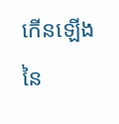កើនឡើងនៃ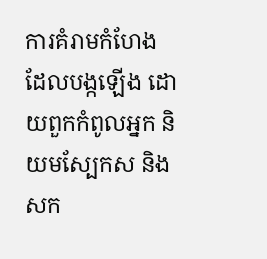ការគំរាមកំហែង ដែលបង្កឡើង ដោយពួកកំពូលអ្នក និយមស្បែកស និងសក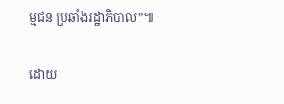ម្មជន ប្រឆាំងរដ្ឋាភិបាល”៕

ដោយ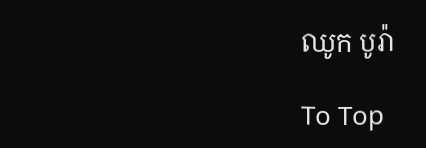ឈូក បូរ៉ា

To Top